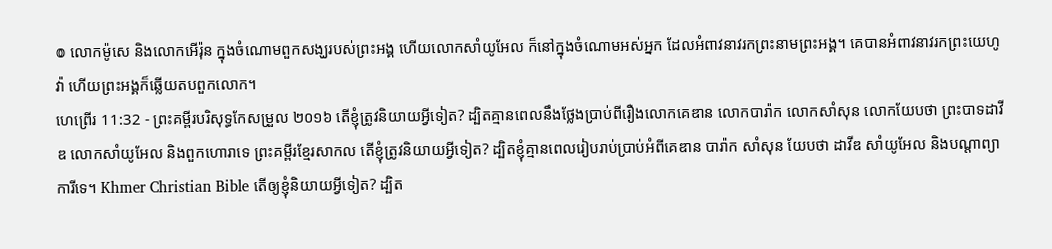៙ លោកម៉ូសេ និងលោកអើរ៉ុន ក្នុងចំណោមពួកសង្ឃរបស់ព្រះអង្គ ហើយលោកសាំយូអែល ក៏នៅក្នុងចំណោមអស់អ្នក ដែលអំពាវនាវរកព្រះនាមព្រះអង្គ។ គេបានអំពាវនាវរកព្រះយេហូវ៉ា ហើយព្រះអង្គក៏ឆ្លើយតបពួកលោក។
ហេព្រើរ 11:32 - ព្រះគម្ពីរបរិសុទ្ធកែសម្រួល ២០១៦ តើខ្ញុំត្រូវនិយាយអ្វីទៀត? ដ្បិតគ្មានពេលនឹងថ្លែងប្រាប់ពីរឿងលោកគេឌាន លោកបារ៉ាក លោកសាំសុន លោកយែបថា ព្រះបាទដាវីឌ លោកសាំយូអែល និងពួកហោរាទេ ព្រះគម្ពីរខ្មែរសាកល តើខ្ញុំត្រូវនិយាយអ្វីទៀត? ដ្បិតខ្ញុំគ្មានពេលរៀបរាប់ប្រាប់អំពីគេឌាន បារ៉ាក សាំសុន យែបថា ដាវីឌ សាំយូអែល និងបណ្ដាព្យាការីទេ។ Khmer Christian Bible តើឲ្យខ្ញុំនិយាយអ្វីទៀត? ដ្បិត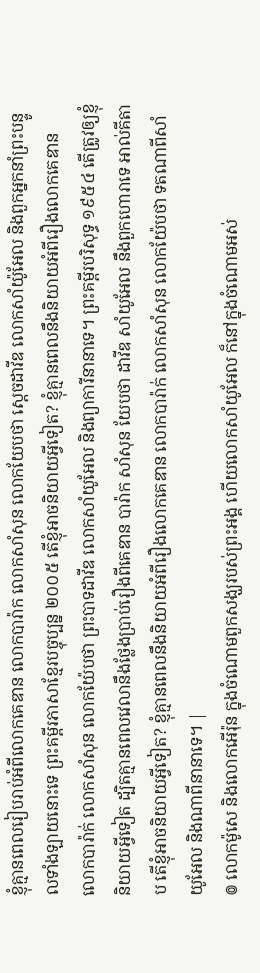ខ្ញុំគ្មានពេលរៀបរាប់អំពីលោកគេឌាន លោកបារ៉ាក លោកសាំសុន លោកយែបថា ស្ដេចដាវីឌ លោកសាំយ៉ូអែល និងពួកអ្នកនាំព្រះបន្ទូលទាំងឡាយនោះទេ ព្រះគម្ពីរភាសាខ្មែរបច្ចុប្បន្ន ២០០៥ តើខ្ញុំអាចនិយាយអ្វីទៀត? ខ្ញុំគ្មានពេលនឹងនិយាយអំពីរឿងលោកគេឌាន លោកបារ៉ាក់ លោកសាំសុន លោកយ៉ែបថា ព្រះបាទដាវីឌ លោកសាំយូអែល និងព្យាការីនានាទេ។ ព្រះគម្ពីរបរិសុទ្ធ ១៩៥៤ តើត្រូវឲ្យខ្ញុំនិយាយអ្វីទៀត ដ្បិតគ្មានពេលវេលានឹងថ្លែងប្រាប់រឿងពីគេឌាន បារ៉ាក សាំសុន យែបថា ដាវីឌ សាំយូអែល នឹងពួកហោរាទេ អាល់គីតាប តើខ្ញុំអាចនិយាយអ្វីទៀត? ខ្ញុំគ្មានពេលនឹងនិយាយអំពីរឿងលោកគេឌាន លោកបារ៉ាក់ លោកសាំសុន លោកយ៉ែបថា ទតណាពីសាំយូអែល និងណាពីនានាទេ។ |
៙ លោកម៉ូសេ និងលោកអើរ៉ុន ក្នុងចំណោមពួកសង្ឃរបស់ព្រះអង្គ ហើយលោកសាំយូអែល ក៏នៅក្នុងចំណោមអស់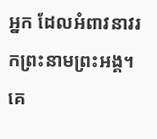អ្នក ដែលអំពាវនាវរកព្រះនាមព្រះអង្គ។ គេ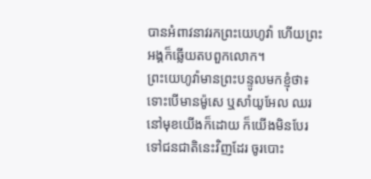បានអំពាវនាវរកព្រះយេហូវ៉ា ហើយព្រះអង្គក៏ឆ្លើយតបពួកលោក។
ព្រះយេហូវ៉ាមានព្រះបន្ទូលមកខ្ញុំថា៖ ទោះបើមានម៉ូសេ ឬសាំយូអែល ឈរនៅមុខយើងក៏ដោយ ក៏យើងមិនបែរទៅជនជាតិនេះវិញដែរ ចូរបោះ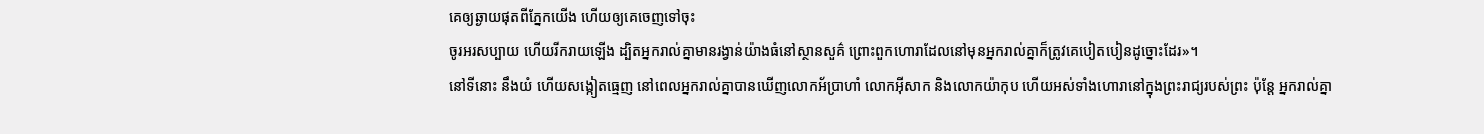គេឲ្យឆ្ងាយផុតពីភ្នែកយើង ហើយឲ្យគេចេញទៅចុះ
ចូរអរសប្បាយ ហើយរីករាយឡើង ដ្បិតអ្នករាល់គ្នាមានរង្វាន់យ៉ាងធំនៅស្ថានសួគ៌ ព្រោះពួកហោរាដែលនៅមុនអ្នករាល់គ្នាក៏ត្រូវគេបៀតបៀនដូច្នោះដែរ»។
នៅទីនោះ នឹងយំ ហើយសង្កៀតធ្មេញ នៅពេលអ្នករាល់គ្នាបានឃើញលោកអ័ប្រាហាំ លោកអ៊ីសាក និងលោកយ៉ាកុប ហើយអស់ទាំងហោរានៅក្នុងព្រះរាជ្យរបស់ព្រះ ប៉ុន្តែ អ្នករាល់គ្នា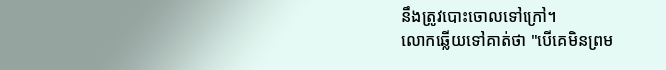នឹងត្រូវបោះចោលទៅក្រៅ។
លោកឆ្លើយទៅគាត់ថា "បើគេមិនព្រម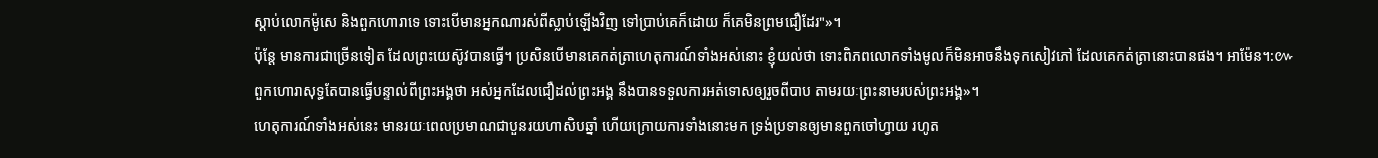ស្តាប់លោកម៉ូសេ និងពួកហោរាទេ ទោះបើមានអ្នកណារស់ពីស្លាប់ឡើងវិញ ទៅប្រាប់គេក៏ដោយ ក៏គេមិនព្រមជឿដែរ"»។
ប៉ុន្តែ មានការជាច្រើនទៀត ដែលព្រះយេស៊ូវបានធ្វើ។ ប្រសិនបើមានគេកត់ត្រាហេតុការណ៍ទាំងអស់នោះ ខ្ញុំយល់ថា ទោះពិភពលោកទាំងមូលក៏មិនអាចនឹងទុកសៀវភៅ ដែលគេកត់ត្រានោះបានផង។ អាម៉ែន។:៚
ពួកហោរាសុទ្ធតែបានធ្វើបន្ទាល់ពីព្រះអង្គថា អស់អ្នកដែលជឿដល់ព្រះអង្គ នឹងបានទទួលការអត់ទោសឲ្យរួចពីបាប តាមរយៈព្រះនាមរបស់ព្រះអង្គ»។
ហេតុការណ៍ទាំងអស់នេះ មានរយៈពេលប្រមាណជាបួនរយហាសិបឆ្នាំ ហើយក្រោយការទាំងនោះមក ទ្រង់ប្រទានឲ្យមានពួកចៅហ្វាយ រហូត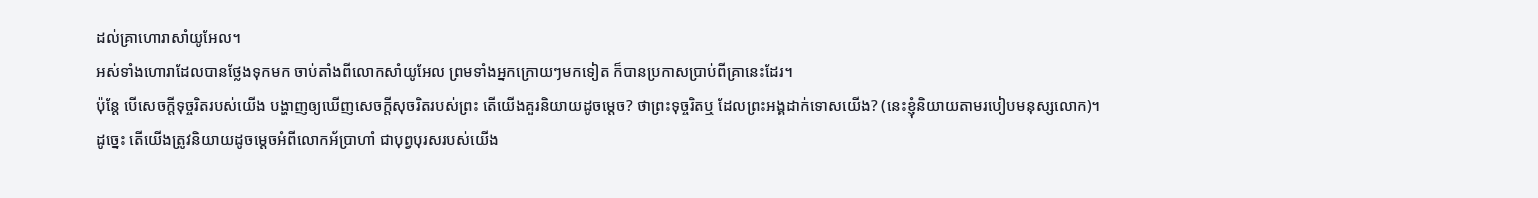ដល់គ្រាហោរាសាំយូអែល។
អស់ទាំងហោរាដែលបានថ្លែងទុកមក ចាប់តាំងពីលោកសាំយូអែល ព្រមទាំងអ្នកក្រោយៗមកទៀត ក៏បានប្រកាសប្រាប់ពីគ្រានេះដែរ។
ប៉ុន្តែ បើសេចក្តីទុច្ចរិតរបស់យើង បង្ហាញឲ្យឃើញសេចក្តីសុចរិតរបស់ព្រះ តើយើងគួរនិយាយដូចម្តេច? ថាព្រះទុច្ចរិតឬ ដែលព្រះអង្គដាក់ទោសយើង? (នេះខ្ញុំនិយាយតាមរបៀបមនុស្សលោក)។
ដូច្នេះ តើយើងត្រូវនិយាយដូចម្តេចអំពីលោកអ័ប្រាហាំ ជាបុព្វបុរសរបស់យើង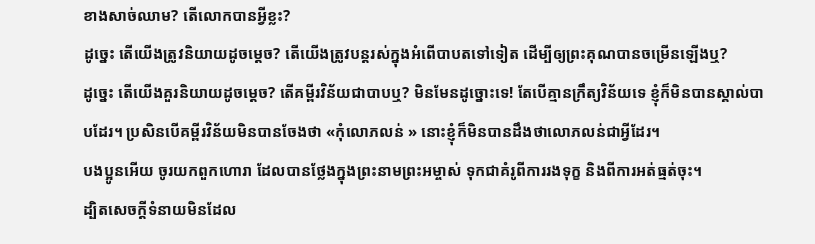ខាងសាច់ឈាម? តើលោកបានអ្វីខ្លះ?
ដូច្នេះ តើយើងត្រូវនិយាយដូចម្តេច? តើយើងត្រូវបន្តរស់ក្នុងអំពើបាបតទៅទៀត ដើម្បីឲ្យព្រះគុណបានចម្រើនឡើងឬ?
ដូច្នេះ តើយើងគួរនិយាយដូចម្តេច? តើគម្ពីរវិន័យជាបាបឬ? មិនមែនដូច្នោះទេ! តែបើគ្មានក្រឹត្យវិន័យទេ ខ្ញុំក៏មិនបានស្គាល់បាបដែរ។ ប្រសិនបើគម្ពីរវិន័យមិនបានចែងថា «កុំលោភលន់ » នោះខ្ញុំក៏មិនបានដឹងថាលោភលន់ជាអ្វីដែរ។
បងប្អូនអើយ ចូរយកពួកហោរា ដែលបានថ្លែងក្នុងព្រះនាមព្រះអម្ចាស់ ទុកជាគំរូពីការរងទុក្ខ និងពីការអត់ធ្មត់ចុះ។
ដ្បិតសេចក្ដីទំនាយមិនដែល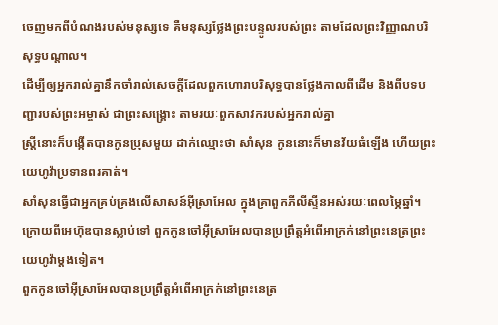ចេញមកពីបំណងរបស់មនុស្សទេ គឺមនុស្សថ្លែងព្រះបន្ទូលរបស់ព្រះ តាមដែលព្រះវិញ្ញាណបរិសុទ្ធបណ្ដាល។
ដើម្បីឲ្យអ្នករាល់គ្នានឹកចាំរាល់សេចក្ដីដែលពួកហោរាបរិសុទ្ធបានថ្លែងកាលពីដើម និងពីបទបញ្ជារបស់ព្រះអម្ចាស់ ជាព្រះសង្គ្រោះ តាមរយៈពួកសាវករបស់អ្នករាល់គ្នា
ស្ត្រីនោះក៏បង្កើតបានកូនប្រុសមួយ ដាក់ឈ្មោះថា សាំសុន កូននោះក៏មានវ័យធំឡើង ហើយព្រះយេហូវ៉ាប្រទានពរគាត់។
សាំសុនធ្វើជាអ្នកគ្រប់គ្រងលើសាសន៍អ៊ីស្រាអែល ក្នុងគ្រាពួកភីលីស្ទីនអស់រយៈពេលម្ភៃឆ្នាំ។
ក្រោយពីអេហ៊ុឌបានស្លាប់ទៅ ពួកកូនចៅអ៊ីស្រាអែលបានប្រព្រឹត្តអំពើអាក្រក់នៅព្រះនេត្រព្រះយេហូវ៉ាម្ដងទៀត។
ពួកកូនចៅអ៊ីស្រាអែលបានប្រព្រឹត្តអំពើអាក្រក់នៅព្រះនេត្រ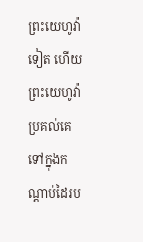ព្រះយេហូវ៉ាទៀត ហើយព្រះយេហូវ៉ាប្រគល់គេទៅក្នុងកណ្ដាប់ដៃរប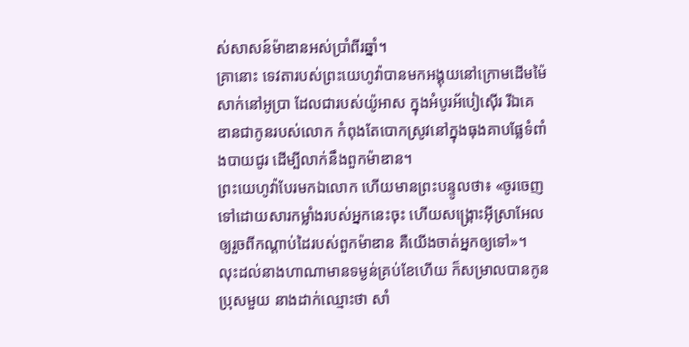ស់សាសន៍ម៉ាឌានអស់ប្រាំពីរឆ្នាំ។
គ្រានោះ ទេវតារបស់ព្រះយេហូវ៉ាបានមកអង្គុយនៅក្រោមដើមម៉ៃសាក់នៅអូប្រា ដែលជារបស់យ៉ូអាស ក្នុងអំបូរអ័បៀស៊ើរ រីឯគេឌានជាកូនរបស់លោក កំពុងតែបោកស្រូវនៅក្នុងធុងគាបផ្លែទំពាំងបាយជូរ ដើម្បីលាក់នឹងពួកម៉ាឌាន។
ព្រះយេហូវ៉ាបែរមកឯលោក ហើយមានព្រះបន្ទូលថា៖ «ចូរចេញទៅដោយសារកម្លាំងរបស់អ្នកនេះចុះ ហើយសង្គ្រោះអ៊ីស្រាអែលឲ្យរួចពីកណ្ដាប់ដៃរបស់ពួកម៉ាឌាន គឺយើងចាត់អ្នកឲ្យទៅ»។
លុះដល់នាងហាណាមានទម្ងន់គ្រប់ខែហើយ ក៏សម្រាលបានកូនប្រុសមួយ នាងដាក់ឈ្មោះថា សាំ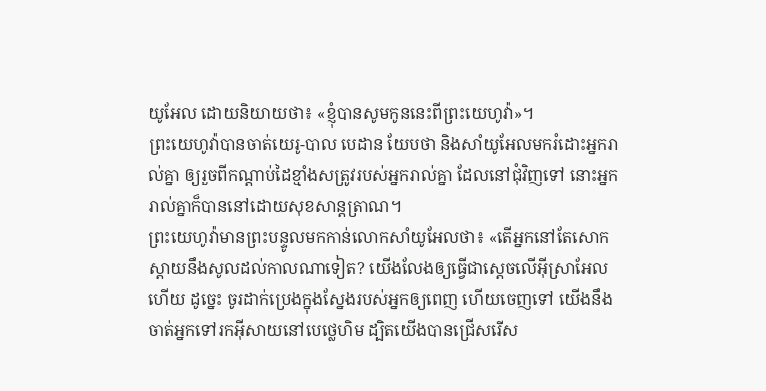យូអែល ដោយនិយាយថា៖ «ខ្ញុំបានសូមកូននេះពីព្រះយេហូវ៉ា»។
ព្រះយេហូវ៉ាបានចាត់យេរូ-បាល បេដាន យែបថា និងសាំយូអែលមករំដោះអ្នករាល់គ្នា ឲ្យរួចពីកណ្ដាប់ដៃខ្មាំងសត្រូវរបស់អ្នករាល់គ្នា ដែលនៅជុំវិញទៅ នោះអ្នករាល់គ្នាក៏បាននៅដោយសុខសាន្តត្រាណ។
ព្រះយេហូវ៉ាមានព្រះបន្ទូលមកកាន់លោកសាំយូអែលថា៖ «តើអ្នកនៅតែសោកស្តាយនឹងសូលដល់កាលណាទៀត? យើងលែងឲ្យធ្វើជាស្តេចលើអ៊ីស្រាអែលហើយ ដូច្នេះ ចូរដាក់ប្រេងក្នុងស្នែងរបស់អ្នកឲ្យពេញ ហើយចេញទៅ យើងនឹងចាត់អ្នកទៅរកអ៊ីសាយនៅបេថ្លេហិម ដ្បិតយើងបានជ្រើសរើស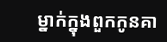ម្នាក់ក្នុងពួកកូនគា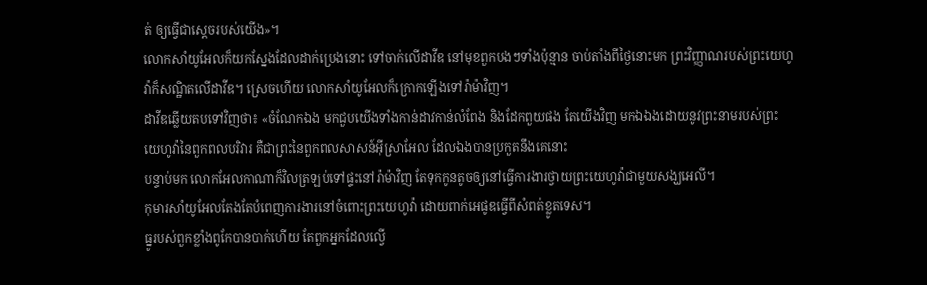ត់ ឲ្យធ្វើជាស្តេចរបស់យើង»។
លោកសាំយូអែលក៏យកស្នែងដែលដាក់ប្រេងនោះ ទៅចាក់លើដាវីឌ នៅមុខពួកបងៗទាំងប៉ុន្មាន ចាប់តាំងពីថ្ងៃនោះមក ព្រះវិញ្ញាណរបស់ព្រះយេហូវ៉ាក៏សណ្ឋិតលើដាវីឌ។ ស្រេចហើយ លោកសាំយូអែលក៏ក្រោកឡើងទៅរ៉ាម៉ាវិញ។
ដាវីឌឆ្លើយតបទៅវិញថា៖ «ចំណែកឯង មកជួបយើងទាំងកាន់ដាវកាន់លំពែង និងដែកពួយផង តែយើងវិញ មកឯឯងដោយនូវព្រះនាមរបស់ព្រះយេហូវ៉ានៃពួកពលបរិវារ គឺជាព្រះនៃពួកពលសាសន៍អ៊ីស្រាអែល ដែលឯងបានប្រកួតនឹងគេនោះ
បន្ទាប់មក លោកអែលកាណាក៏វិលត្រឡប់ទៅផ្ទះនៅរ៉ាម៉ាវិញ តែទុកកូនតូចឲ្យនៅធ្វើការងារថ្វាយព្រះយេហូវ៉ាជាមួយសង្ឃអេលី។
កុមារសាំយូអែលតែងតែបំពេញការងារនៅចំពោះព្រះយេហូវ៉ា ដោយពាក់អេផូឌធ្វើពីសំពត់ខ្លូតទេស។
ធ្នូរបស់ពួកខ្លាំងពូកែបានបាក់ហើយ តែពួកអ្នកដែលល្វើ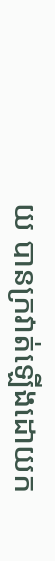យ បានក្រវាត់ឡើងដោយក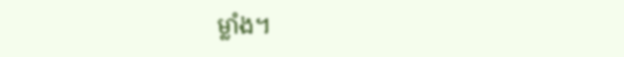ម្លាំង។